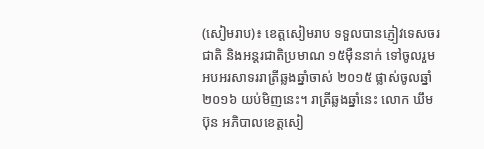(សៀមរាប)៖ ខេត្តសៀមរាប ទទួលបានភ្ញៀវទេសចរជាតិ និងអន្តរជាតិប្រមាណ ១៥ម៉ឺននាក់ ទៅចូលរួមអបអរសាទររាត្រីឆ្លងឆ្នាំចាស់ ២០១៥ ផ្លាស់ចូលឆ្នាំ២០១៦ យប់មិញនេះ។ រាត្រីឆ្លងឆ្នាំនេះ លោក ឃឹម ប៊ុន អភិបាលខេត្តសៀ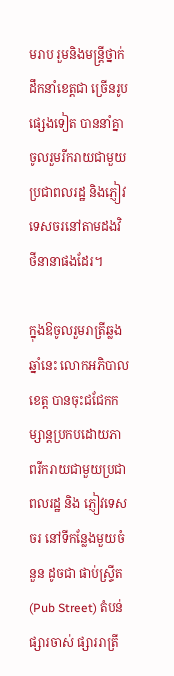មរាប រួមនិងមន្រ្តីថ្នាក់ដឹកនាំខេត្តជា ច្រើនរូបផ្សេងទៀត បាននាំគ្នាចូលរួមរីករាយជាមួយប្រជាពលរដ្ឋ និងភ្ញៀវទេសចរនៅតាមដងវិថីនានាផងដែរ។

ក្នុងឱចូលរួមរាត្រីឆ្លងឆ្នាំនេះ លោកអភិបាលខេត្ត បានចុះជជែកកម្សាន្តប្រកបដោយភាពរីករាយជាមួយប្រជាពលរដ្ឋ និង ភ្ញៀវទេសចរ នៅទីកន្លែងមួយចំនួន ដូចជា ផាប់ស្រ្ទីត (Pub Street) តំបន់ផ្សារចាស់ ផ្សាររាត្រី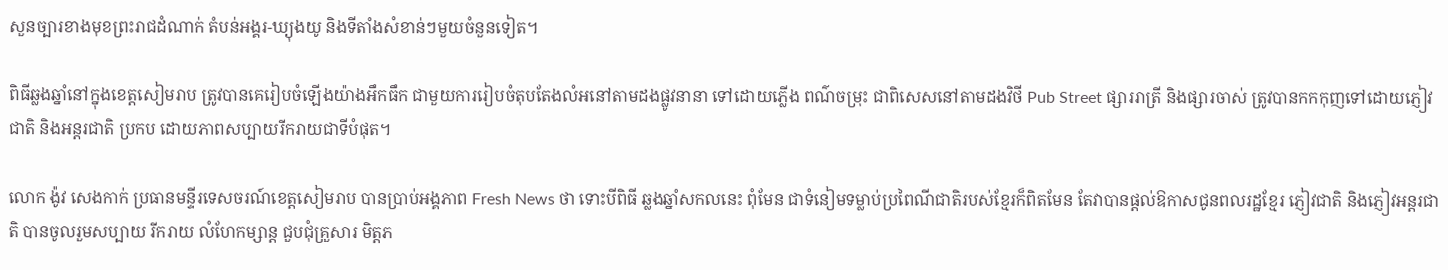សួនច្បារខាងមុខព្រះរាជដំណាក់ តំបន់អង្គរ-ឃ្យុងយូ និងទីតាំងសំខាន់ៗមួយចំនួនទៀត។

ពិធីឆ្លងឆ្នាំនៅក្នុងខេត្តសៀមរាប ត្រូវបានគេរៀបចំឡើងយ៉ាងអឹកធឹក ជាមួយការរៀបចំតុបតែងលំអនៅតាមដងផ្លូវនានា ទៅដោយភ្លើង ពណ៌ចម្រុះ ជាពិសេសនៅតាមដងវិថី Pub Street ផ្សាររាត្រី និងផ្សារចាស់ ត្រូវបានកកកុញទៅដោយភ្ញៀវជាតិ និងអន្តរជាតិ ប្រកប ដោយភាពសប្បាយរីករាយជាទីបំផុត។

លោក ង៉ូវ សេងកាក់ ប្រធានមន្ទីរទេសចរណ៍ខេត្តសៀមរាប បានប្រាប់អង្គភាព Fresh News ថា ទោះបីពិធី ឆ្លងឆ្នាំសកលនេះ ពុំមែន ជាទំនៀមទម្លាប់ប្រពៃណីជាតិរបស់ខ្មែរក៏ពិតមែន តែវាបានផ្ដល់ឱកាសជូនពលរដ្ឋខ្មែរ ភ្ញៀវជាតិ និងភ្ញៀវអន្ដរជាតិ បានចូលរួមសប្បាយ រីករាយ លំហែកម្សាន្ត ជួបជុំគ្រួសារ មិត្តភ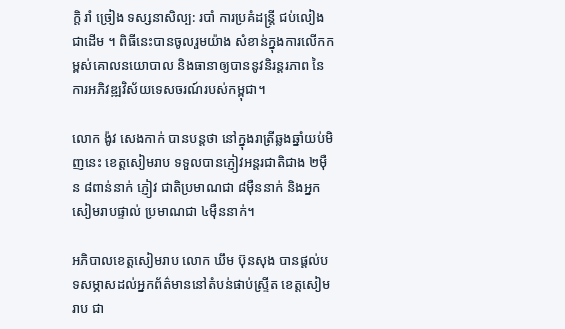ក្តិ រាំ ច្រៀង ទស្សនាសិល្ប: របាំ ការប្រគំដន្រ្តី ជប់លៀងជាដើម ។ ពិធីនេះបានចូលរួមយ៉ាង សំខាន់ក្នុងការលើកកម្ពស់គោលនយោបាល និងធានាឲ្យបាននូវនិរន្តរភាព នៃការអភិវឌ្ឍវិស័យទេសចរណ៍របស់កម្ពុជា។

លោក ង៉ូវ សេងកាក់ បានបន្តថា នៅក្នុងរាត្រីឆ្លងឆ្នាំយប់មិញនេះ ខេត្តសៀមរាប ទទួលបានភ្ញៀវអន្តរជាតិជាង ២ម៉ឺន ៨ពាន់នាក់ ភ្ញៀវ ជាតិប្រមាណជា ៨ម៉ឺននាក់ និងអ្នកសៀមរាបផ្ទាល់ ប្រមាណជា ៤ម៉ឺននាក់។

អភិបាលខេត្តសៀមរាប លោក ឃឹម ប៊ុនសុង បានផ្ដល់បទសម្ភាសដល់អ្នកព័ត៌មាននៅតំបន់ផាប់ស្រ្ទីត ខេត្តសៀមរាប ជា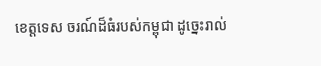ខេត្តទេស ចរណ៍ដ៏ធំរបស់កម្ពុជា ដូច្នេះរាល់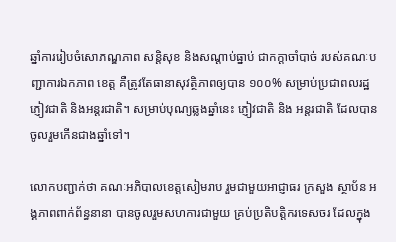ឆ្នាំការរៀបចំសោភណ្ឌភាព សន្ដិសុខ និងសណ្ដាប់ធ្នាប់ ជាកក្ដាចាំបាច់ របស់គណៈបញ្ជាការឯកភាព ខេត្ត គឺត្រូវតែធានាសុវត្ថិភាពឲ្យបាន ១០០% សម្រាប់ប្រជាពលរដ្ឋ ភ្ញៀវជាតិ និងអន្តរជាតិ។ សម្រាប់បុណ្យឆ្លងឆ្នាំនេះ ភ្ញៀវជាតិ និង អន្តរជាតិ ដែលបានចូលរួមកើនជាងឆ្នាំទៅ។

លោកបញ្ជាក់ថា គណៈអភិបាលខេត្តសៀមរាប រួមជាមួយអាជ្ញាធរ ក្រសួង ស្ថាប័ន អង្គភាពពាក់ព័ន្ធនានា បានចូលរួមសហការជាមួយ គ្រប់ប្រតិបត្តិករទេសចរ ដែលក្នុង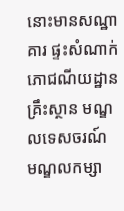នោះមានសណ្ឋាគារ ផ្ទះសំណាក់ ភោជណីយដ្ឋាន គ្រឹះស្ថាន មណ្ឌលទេសចរណ៍ មណ្ឌលកម្សា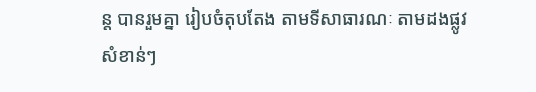ន្ត បានរួមគ្នា រៀបចំតុបតែង តាមទីសាធារណៈ តាមដងផ្លូវសំខាន់ៗ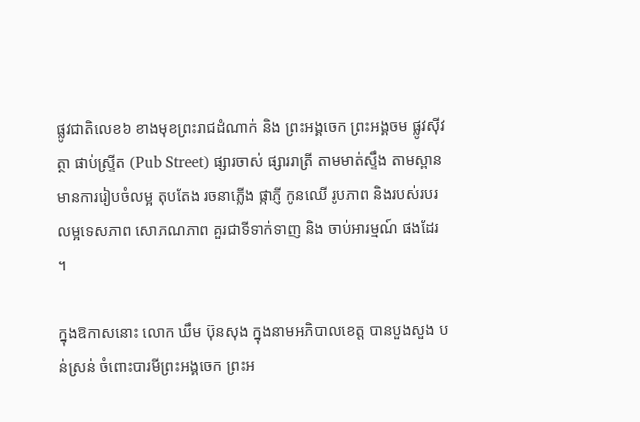ផ្លូវជាតិលេខ៦ ខាងមុខព្រះរាជដំណាក់ និង ព្រះអង្គចេក ព្រះអង្គចម ផ្លូវស៊ីវត្ថា ផាប់ស្រ្ទីត (Pub Street) ផ្សារចាស់ ផ្សាររាត្រី តាមមាត់ស្ទឹង តាមស្ពាន មានការរៀបចំលម្អ តុបតែង រចនាភ្លើង ផ្កាភ្ញី កូនឈើ រូបភាព និងរបស់របរលម្អទេសភាព សោភណភាព គួរជាទីទាក់ទាញ និង ចាប់អារម្មណ៍ ផងដែរ ។

ក្នុងឱកាសនោះ លោក ឃឹម ប៊ុនសុង ក្នុងនាមអភិបាលខេត្ត បានបួងសួង បន់ស្រន់ ចំពោះបារមីព្រះអង្គចេក ព្រះអ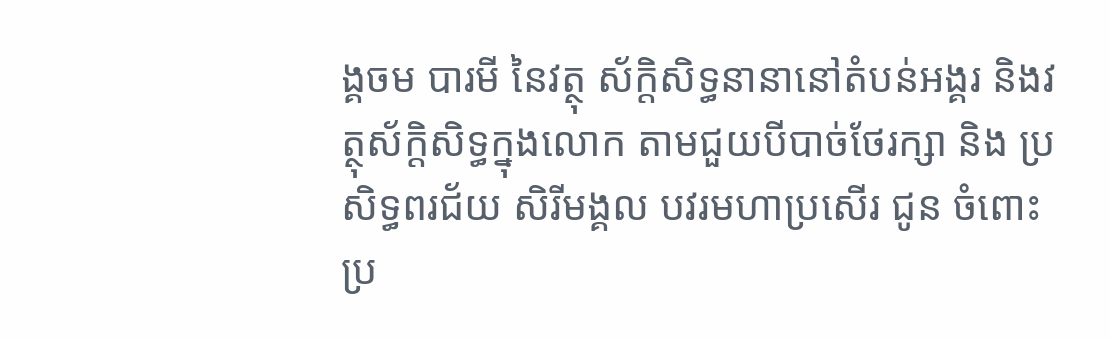ង្គចម បារមី នៃវត្ថុ ស័ក្តិសិទ្ធនានានៅតំបន់អង្គរ និងវត្ថុស័ក្ដិសិទ្ធក្នុងលោក តាមជួយបីបាច់ថែរក្សា និង ប្រសិទ្ធពរជ័យ សិរីមង្គល បវរមហាប្រសើរ ជូន ចំពោះ ប្រ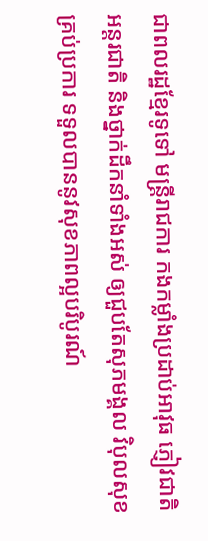ជាពលរដ្ឋខ្មែរទូទៅ មន្ត្រីរាជការ កងកម្លាំងប្រដាប់អាវុធ ភ្ញៀវជាតិ អន្តរជាតិ និងថ្នាក់ដឹកនាំទាំងអស់ ឲ្យជួបតែសុភមង្គល វិបុលសុខគ្រប់ប្រការ ទទួលបាននូវសុខភាពល្អបរិបូរណ៍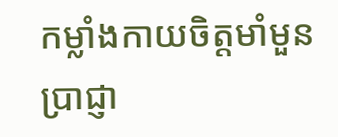កម្លាំងកាយចិត្តមាំមួន ប្រាជ្ញា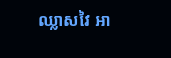ឈ្លាសវៃ អា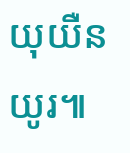យុយឺនយូរ៕